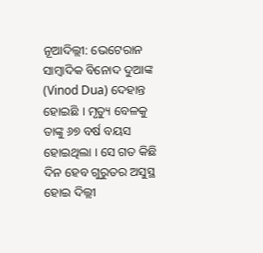ନୂଆଦିଲ୍ଲୀ: ଭେଟେରାନ ସାମ୍ବାଦିକ ବିନୋଦ ଦୁଆଙ୍କ (Vinod Dua) ଦେହାନ୍ତ ହୋଇଛି । ମୃତ୍ୟୁ ବେଳକୁ ତାଙ୍କୁ ୬୭ ବର୍ଷ ବୟସ ହୋଇଥିଲା । ସେ ଗତ କିଛି ଦିନ ହେବ ଗୁରୁତର ଅସୁସ୍ଥ ହୋଇ ଦିଲ୍ଲୀ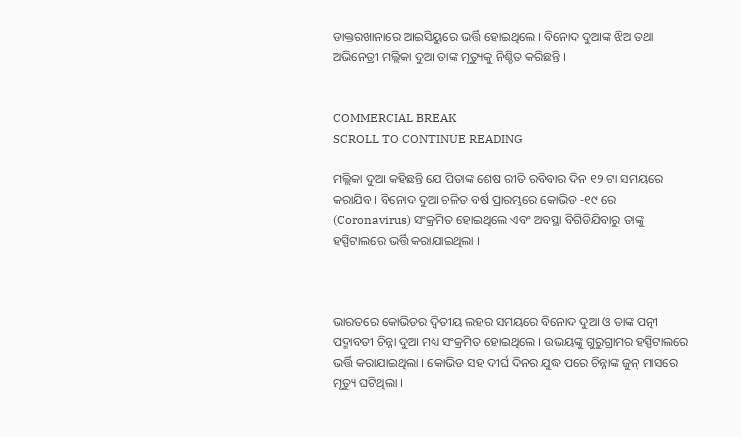ଡାକ୍ତରଖାନାରେ ଆଇସିୟୁରେ ଭର୍ତ୍ତି ହୋଇଥିଲେ । ବିନୋଦ ଦୁଆଙ୍କ ଝିଅ ତଥା ଅଭିନେତ୍ରୀ ମଲ୍ଲିକା ଦୁଆ ତାଙ୍କ ମୃତ୍ୟୁକୁ ନିଶ୍ଚିତ କରିଛନ୍ତି ।


COMMERCIAL BREAK
SCROLL TO CONTINUE READING

ମଲ୍ଲିକା ଦୁଆ କହିଛନ୍ତି ଯେ ପିତାଙ୍କ ଶେଷ ରୀତି ରବିବାର ଦିନ ୧୨ ଟା ସମୟରେ କରାଯିବ । ବିନୋଦ ଦୁଆ ଚଳିତ ବର୍ଷ ପ୍ରାରମ୍ଭରେ କୋଭିଡ -୧୯ ରେ (Coronavirus) ସଂକ୍ରମିତ ହୋଇଥିଲେ ଏବଂ ଅବସ୍ଥା ବିଗିଡିଯିବାରୁ ତାଙ୍କୁ ହସ୍ପିଟାଲରେ ଭର୍ତ୍ତି କରାଯାଇଥିଲା ।



ଭାରତରେ କୋଭିଡର ଦ୍ୱିତୀୟ ଲହର ସମୟରେ ବିନୋଦ ଦୁଆ ଓ ତାଙ୍କ ପତ୍ନୀ ପଦ୍ମାବତୀ ଚିନ୍ନା ଦୁଆ ମଧ୍ୟ ସଂକ୍ରମିତ ହୋଇଥିଲେ । ଉଭୟଙ୍କୁ ଗୁରୁଗ୍ରାମର ହସ୍ପିଟାଲରେ ଭର୍ତ୍ତି କରାଯାଇଥିଲା । କୋଭିଡ ସହ ଦୀର୍ଘ ଦିନର ଯୁଦ୍ଧ ପରେ ଚିନ୍ନାଙ୍କ ଜୁନ୍ ମାସରେ ମୃତ୍ୟୁ ଘଟିଥିଲା ।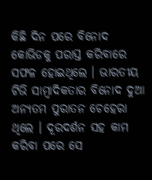କିଛି ଦିନ ପରେ ବିନୋଦ କୋଭିଡକୁ ପରାସ୍ତ କରିବାରେ ସଫଳ ହୋଇଥିଲେ । ଭାରତୀୟ ଟିଭି ସାମ୍ବାଦିକତାର ବିନୋଦ ଦୁଆ ଅନ୍ୟତମ ପୁରାତନ ଚେହେରା ଥିଲେ । ଦୂରଦର୍ଶନ ସହ କାମ କରିବା ପରେ ସେ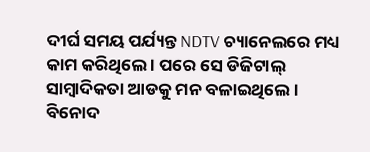ଦୀର୍ଘ ସମୟ ପର୍ଯ୍ୟନ୍ତ NDTV ଚ୍ୟାନେଲରେ ମଧ୍ୟ କାମ କରିଥିଲେ । ପରେ ସେ ଡିଜିଟାଲ୍ ସାମ୍ବାଦିକତା ଆଡକୁ ମନ ବଳାଇଥିଲେ । ବିନୋଦ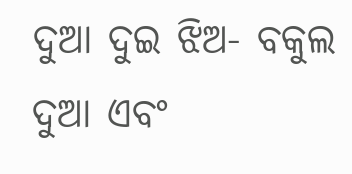ଦୁଆ ଦୁଇ ଝିଅ- ବକୁଲ ଦୁଆ ଏବଂ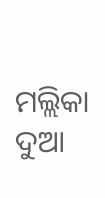ମଲ୍ଲିକା ଦୁଆ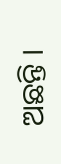ଅଛନ୍ତି ।